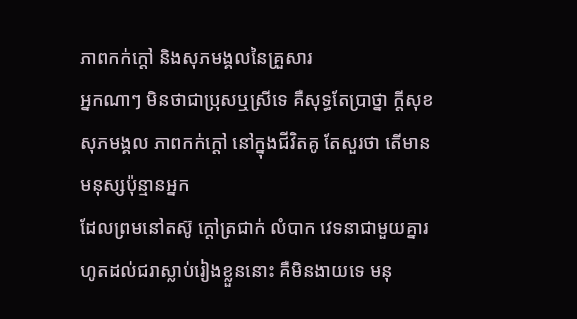ភាពកក់ក្ដៅ និងសុភមង្គលនៃគ្រួសារ
អ្នកណាៗ មិនថាជាប្រុសឬស្រីទេ គឺសុទ្ធតែប្រាថ្នា ក្ដីសុខ សុភមង្គល ភាពកក់ក្ដៅ នៅក្នុងជីវិតគូ តែសួរថា តើមានមនុស្សប៉ុន្មានអ្នក
ដែលព្រមនៅតស៊ូ ក្ដៅត្រជាក់ លំបាក វេទនាជាមួយគ្នារហូតដល់ជរាស្លាប់រៀងខ្លួននោះ គឺមិនងាយទេ មនុ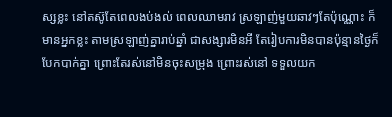ស្សខ្លះ នៅតស៊ូតែពេលងប់ងល់ ពេលឈាមរាវ ស្រឡាញ់មួយឆាវៗតែប៉ុណ្ណោះ ក៏មានអ្នកខ្លះ តាមស្រឡាញ់គ្នារាប់ឆ្នាំ ជាសង្សារមិនអី តែរៀបការមិនបានប៉ុន្មានថ្ងៃក៏បែកបាក់គ្នា ព្រោះតែរស់នៅមិនចុះសម្រុង ព្រោះរស់នៅ ទទួលយក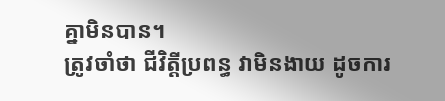គ្នាមិនបាន។
ត្រូវចាំថា ជីវិត្ដីប្រពន្ធ វាមិនងាយ ដូចការ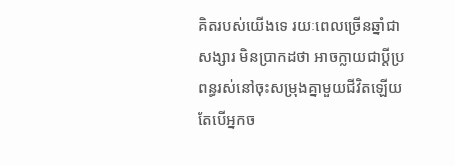គិតរបស់យើងទេ រយៈពេលច្រើនឆ្នាំជាសង្សារ មិនប្រាកដថា អាចក្លាយជាប្ដីប្រពន្ធរស់នៅចុះសម្រុងគ្នាមួយជីវិតឡើយ តែបើអ្នកច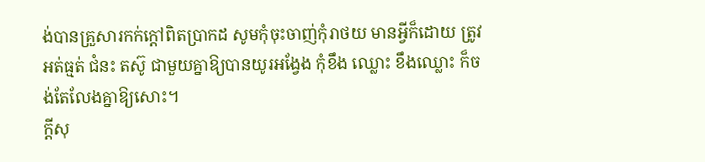ង់បានគ្រួសារកក់ក្ដៅពិតប្រាកដ សូមកុំចុះចាញ់កុំរាថយ មានអ្វីក៏ដោយ ត្រូវអត់ធ្មត់ ជំនះ តស៊ូ ជាមួយគ្នាឱ្យបានយូរអង្វែង កុំខឹង ឈ្លោះ ខឹងឈ្លោះ ក៏ចង់តែលែងគ្នាឱ្យសោះ។
ក្ដីសុ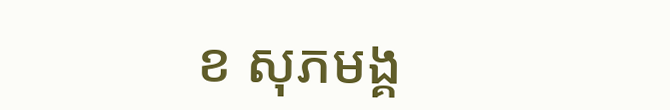ខ សុភមង្គ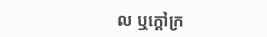ល ឬក្ដៅក្រ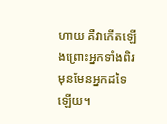ហាយ គឺវាកើតឡើងព្រោះអ្នកទាំងពិរមុនមែនអ្នកដទៃឡើយ។